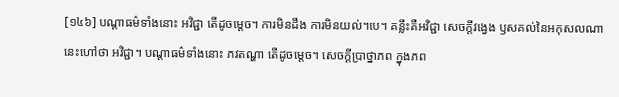[១៤៦] បណ្តាធម៌ទាំងនោះ អវិជ្ជា តើដូចម្តេច។ ការមិនដឹង ការមិនយល់។បេ។ គន្លឹះគឺអវិជ្ជា សេចក្តីវង្វេង ឫសគល់នៃអកុសលណា នេះហៅថា អវិជ្ជា។ បណ្តាធម៌ទាំងនោះ ភវតណ្ហា តើដូចម្តេច។ សេចក្តីប្រាថ្នាភព ក្នុងភព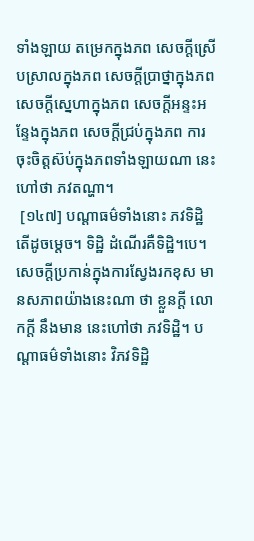ទាំងឡាយ តម្រេកក្នុងភព សេចក្តីស្រើបស្រាលក្នុងភព សេចក្តីប្រាថ្នាក្នុងភព សេចក្តីស្នេហាក្នុងភព សេចក្តីអន្ទះអន្ទែងក្នុងភព សេចក្តីជ្រប់ក្នុងភព ការចុះចិត្តស៊ប់ក្នុងភពទាំងឡាយណា នេះហៅថា ភវតណ្ហា។
 [១៤៧] បណ្តាធម៌ទាំងនោះ ភវទិដ្ឋិ តើដូចម្តេច។ ទិដ្ឋិ ដំណើរគឺទិដ្ឋិ។បេ។ សេចក្តីប្រកាន់ក្នុងការស្វែងរកខុស មានសភាពយ៉ាងនេះណា ថា ខ្លួនក្តី លោកក្តី នឹងមាន នេះហៅថា ភវទិដ្ឋិ។ បណ្តាធម៌ទាំងនោះ វិភវទិដ្ឋិ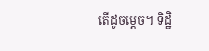តើដូចម្តេច។ ទិដ្ឋិ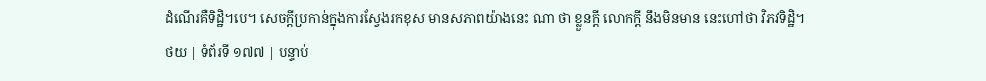ដំណើរគឺទិដ្ឋិ។បេ។ សេចក្តីប្រកាន់ក្នុងការស្វែងរកខុស មានសភាពយ៉ាងនេះ ណា ថា ខ្លួនក្តី លោកក្តី នឹងមិនមាន នេះហៅថា វិភវទិដ្ឋិ។
ថយ | ទំព័រទី ១៧៧ | បន្ទាប់